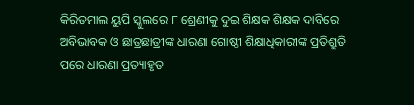କିରିତମାଲ ୟୁପି ସ୍କୁଲରେ ୮ ଶ୍ରେଣୀକୁ ଦୁଇ ଶିକ୍ଷକ ଶିକ୍ଷକ ଦାବିରେ ଅବିଭାବକ ଓ ଛାତ୍ରଛାତ୍ରୀଙ୍କ ଧାରଣା ଗୋଷ୍ଠୀ ଶିକ୍ଷାଧିକାରୀଙ୍କ ପ୍ରତିଶ୍ରୁତି ପରେ ଧାରଣା ପ୍ରତ୍ୟାହୃତ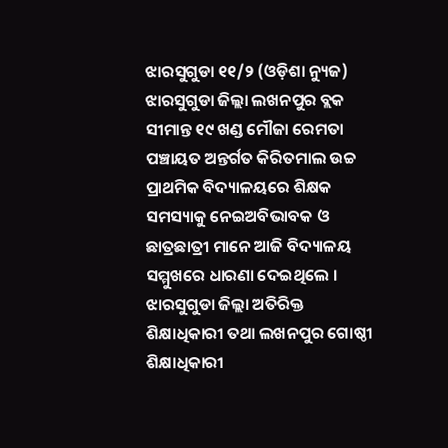ଝାରସୁଗୁଡା ୧୧/୨ (ଓଡ଼ିଶା ନ୍ୟୁଜ) ଝାରସୁଗୁଡା ଜିଲ୍ଲା ଲଖନପୁର ବ୍ଲକ ସୀମାନ୍ତ ୧୯ ଖଣ୍ଡ ମୌଜା ରେମତା ପଞ୍ଚାୟତ ଅନ୍ତର୍ଗତ କିରିତମାଲ ଉଚ୍ଚ ପ୍ରାଥମିକ ବିଦ୍ୟାଳୟରେ ଶିକ୍ଷକ ସମସ୍ୟାକୁ ନେଇଅବିଭାବକ ଓ ଛାତ୍ରଛାତ୍ରୀ ମାନେ ଆଜି ବିଦ୍ୟାଳୟ ସମ୍ମୁଖରେ ଧାରଣା ଦେଇଥିଲେ । ଝାରସୁଗୁଡା ଜିଲ୍ଲା ଅତିରିକ୍ତ ଶିକ୍ଷାଧିକାରୀ ତଥା ଲଖନପୁର ଗୋଷ୍ଠୀ ଶିକ୍ଷାଧିକାରୀ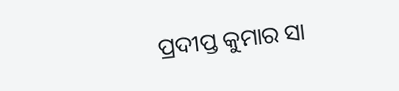ପ୍ରଦୀପ୍ତ କୁମାର ସା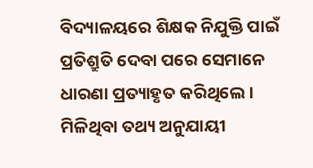ବିଦ୍ୟାଳୟରେ ଶିକ୍ଷକ ନିଯୁକ୍ତି ପାଇଁ ପ୍ରତିଶ୍ରୁତି ଦେବା ପରେ ସେମାନେ ଧାରଣା ପ୍ରତ୍ୟାହୃତ କରିଥିଲେ ।
ମିଳିଥିବା ତଥ୍ୟ ଅନୁଯାୟୀ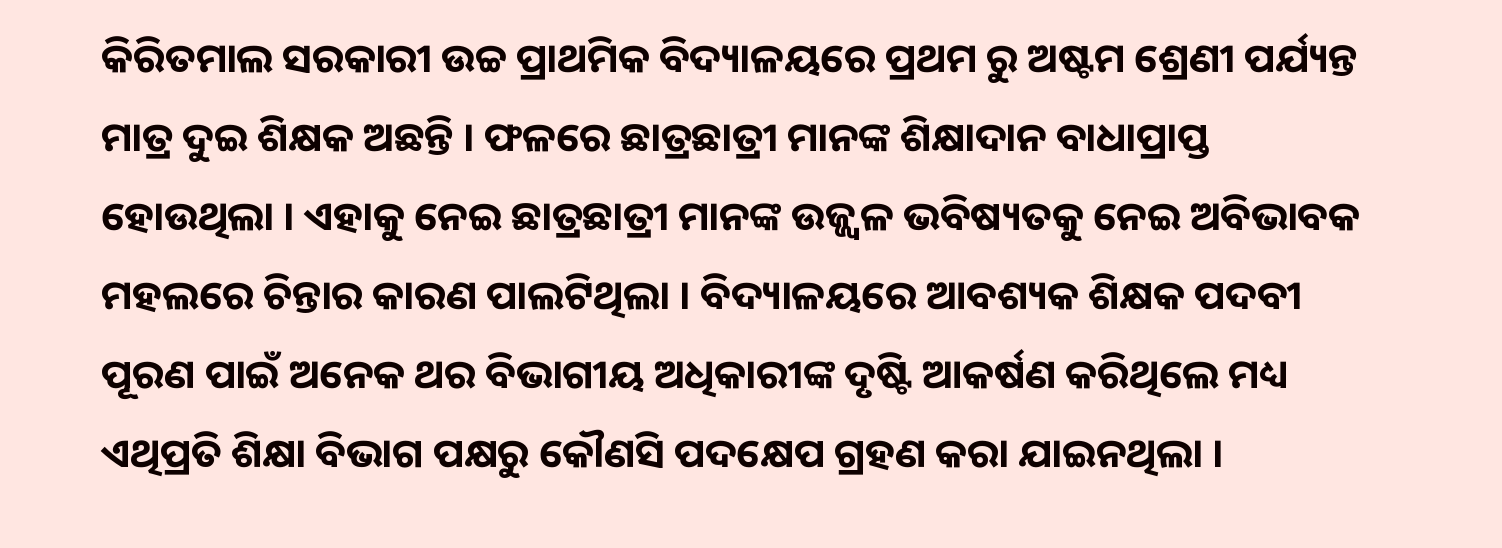କିରିତମାଲ ସରକାରୀ ଉଚ୍ଚ ପ୍ରାଥମିକ ବିଦ୍ୟାଳୟରେ ପ୍ରଥମ ରୁ ଅଷ୍ଟମ ଶ୍ରେଣୀ ପର୍ଯ୍ୟନ୍ତ ମାତ୍ର ଦୁଇ ଶିକ୍ଷକ ଅଛନ୍ତି । ଫଳରେ ଛାତ୍ରଛାତ୍ରୀ ମାନଙ୍କ ଶିକ୍ଷାଦାନ ବାଧାପ୍ରାପ୍ତ ହୋଉଥିଲା । ଏହାକୁ ନେଇ ଛାତ୍ରଛାତ୍ରୀ ମାନଙ୍କ ଉଜ୍ଜ୍ୱଳ ଭବିଷ୍ୟତକୁ ନେଇ ଅବିଭାବକ ମହଲରେ ଚିନ୍ତାର କାରଣ ପାଲଟିଥିଲା । ବିଦ୍ୟାଳୟରେ ଆବଶ୍ୟକ ଶିକ୍ଷକ ପଦବୀ ପୂରଣ ପାଇଁ ଅନେକ ଥର ବିଭାଗୀୟ ଅଧିକାରୀଙ୍କ ଦୃଷ୍ଟି ଆକର୍ଷଣ କରିଥିଲେ ମଧ୍ୟ ଏଥିପ୍ରତି ଶିକ୍ଷା ବିଭାଗ ପକ୍ଷରୁ କୌଣସି ପଦକ୍ଷେପ ଗ୍ରହଣ କରା ଯାଇନଥିଲା ।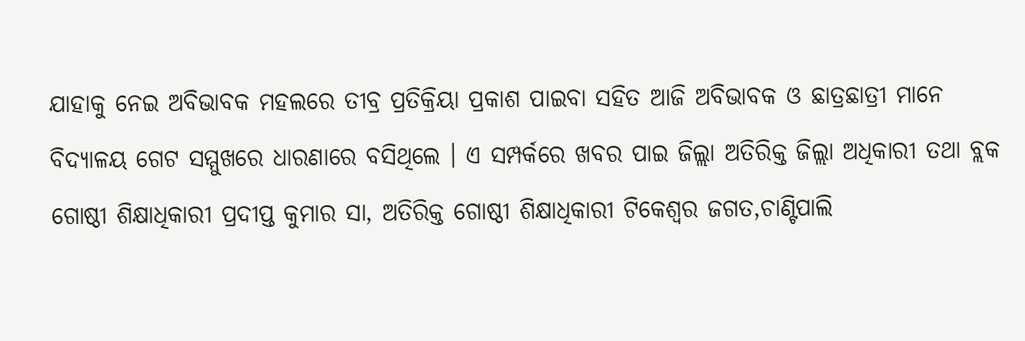ଯାହାକୁ ନେଇ ଅବିଭାବକ ମହଲରେ ତୀବ୍ର ପ୍ରତିକ୍ରିୟା ପ୍ରକାଶ ପାଇବା ସହିତ ଆଜି ଅବିଭାବକ ଓ ଛାତ୍ରଛାତ୍ରୀ ମାନେ ବିଦ୍ୟାଳୟ ଗେଟ ସମ୍ମୁଖରେ ଧାରଣାରେ ବସିଥିଲେ । ଏ ସମ୍ପର୍କରେ ଖବର ପାଇ ଜିଲ୍ଲା ଅତିରିକ୍ତ ଜିଲ୍ଲା ଅଧିକାରୀ ତଥା ବ୍ଲକ ଗୋଷ୍ଠୀ ଶିକ୍ଷାଧିକାରୀ ପ୍ରଦୀପ୍ତ କୁମାର ସା, ଅତିରିକ୍ତ ଗୋଷ୍ଠୀ ଶିକ୍ଷାଧିକାରୀ ଟିକେଶ୍ବର ଜଗତ,ଚାଣ୍ଟିପାଲି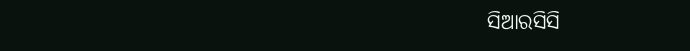ସିଆରସିସି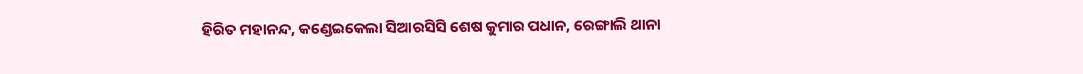ହିରିତ ମହାନନ୍ଦ, କଣ୍ଡେଇକେଲା ସିଆରସିସି ଶେଷ କୁମାର ପଧାନ, ରେଙ୍ଗାଲି ଥାନା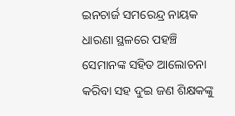ଇନଚାର୍ଜ ସମରେନ୍ଦ୍ର ନାୟକ ଧାରଣା ସ୍ଥଳରେ ପହଞ୍ଚି ସେମାନଙ୍କ ସହିତ ଆଲୋଚନା କରିବା ସହ ଦୁଇ ଜଣ ଶିକ୍ଷକଙ୍କୁ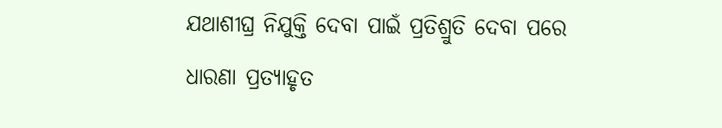ଯଥାଶୀଘ୍ର ନିଯୁକ୍ତି ଦେବା ପାଇଁ ପ୍ରତିଶ୍ରୁତି ଦେବା ପରେ ଧାରଣା ପ୍ରତ୍ୟାହୃତ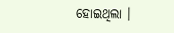ହୋଇଥିଲା ।